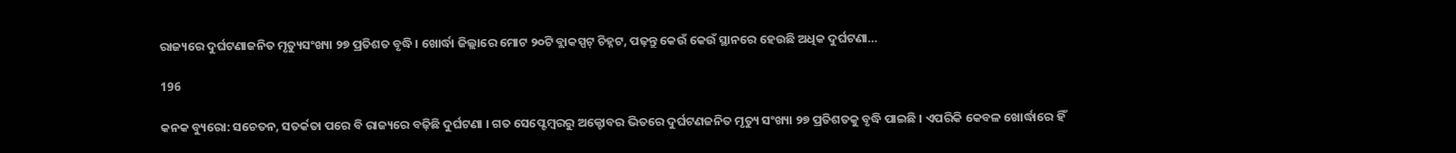ରାଜ୍ୟରେ ଦୁର୍ଘଟଣାଜନିତ ମୃତ୍ୟୁସଂଖ୍ୟା ୨୭ ପ୍ରତିଶତ ବୃଦ୍ଧି । ଖୋର୍ଦ୍ଧା ଜିଲ୍ଲାରେ ମୋଟ ୨୦ଟି ବ୍ଲାକସ୍ପଟ୍ ଚିହ୍ନଟ, ପଢ଼ନ୍ତୁ କେଉଁ କେଉଁ ସ୍ଥାନରେ ହେଉଛି ଅଧିକ ଦୁର୍ଘଟଣା…

196

କନକ ବ୍ୟୁରୋ: ସଚେତନ, ସତର୍କତା ପରେ ବି ରାଜ୍ୟରେ ବଢ଼ିଛି ଦୁର୍ଘଟଣା । ଗତ ସେପ୍ଟେମ୍ବରରୁ ଅକ୍ଟୋବର ଭିତରେ ଦୁର୍ଘଟଣଜନିତ ମୃତ୍ୟୁ ସଂଖ୍ୟା ୨୭ ପ୍ରତିଶତକୁ ବୃଦ୍ଧି ପାଇଛି । ଏପରିକି କେବଳ ଖୋର୍ଦ୍ଧାରେ ହିଁ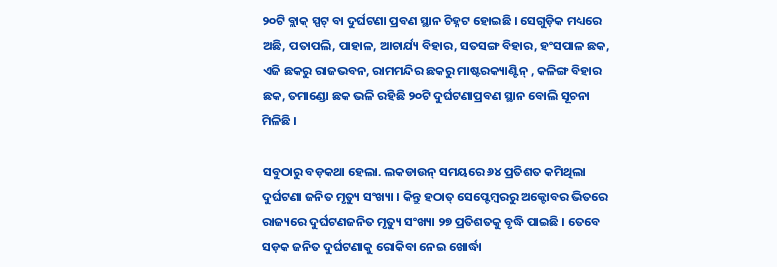୨୦ଟି ବ୍ଲାକ୍ ସ୍ପଟ୍ ବା ଦୁର୍ଘଟଣା ପ୍ରବଣ ସ୍ଥାନ ଚିହ୍ନଟ ହୋଇଛି । ସେଗୁଡ଼ିକ ମଧ୍ୟରେ ଅଛି, ପତାପଲି, ପାହାଳ, ଆଚାର୍ଯ୍ୟ ବିହାର, ସତସଙ୍ଗ ବିହାର, ହଂସପାଳ ଛକ, ଏଜି ଛକରୁ ରାଜଭବନ, ରାମମନ୍ଦିର ଛକରୁ ମାଷ୍ଟରକ୍ୟାଣ୍ଟିନ୍ , କଳିଙ୍ଗ ବିହାର ଛକ, ତମାଣ୍ଡୋ ଛକ ଭଳି ରହିଛି ୨୦ଟି ଦୁର୍ଘଟଣାପ୍ରବଣ ସ୍ଥାନ ବୋଲି ସୂଚନା ମିଳିଛି ।

ସବୁଠାରୁ ବଡ଼କଥା ହେଲା. ଲକଡାଉନ୍ ସମୟରେ ୬୪ ପ୍ରତିଶତ କମିଥିଲା ଦୁର୍ଘଟଣା ଜନିତ ମୃତ୍ୟୁ ସଂଖ୍ୟା । କିନ୍ତୁ ହଠାତ୍ ସେପ୍ଟେମ୍ବରରୁ ଅକ୍ଟୋବର ଭିତରେ ରାଜ୍ୟରେ ଦୁର୍ଘଟଣଜନିତ ମୃତ୍ୟୁ ସଂଖ୍ୟା ୨୭ ପ୍ରତିଶତକୁ ବୃଦ୍ଧି ପାଇଛି । ତେବେ ସଡ଼କ ଜନିତ ଦୁର୍ଘଟଣାକୁ ରୋକିବା ନେଇ ଖୋର୍ଦ୍ଧା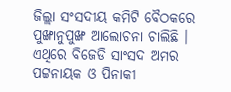ଜିଲ୍ଲା ସଂସଦୀୟ କମିଟି ବୈଠକରେ ପୁଙ୍ଖାନୁପୁଙ୍ଖ ଆଲୋଚନା ଚାଲିଛି । ଏଥିରେ ବିଜେଡି ସାଂସଦ ଅମର ପଟ୍ଟନାୟକ ଓ ପିନାକୀ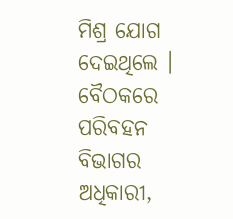ମିଶ୍ର ଯୋଗ ଦେଇଥିଲେ । ବୈଠକରେ ପରିବହନ ବିଭାଗର ଅଧିକାରୀ,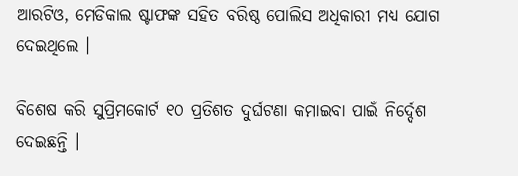ଆରଟିଓ, ମେଡିକାଲ ଷ୍ଟାଫଙ୍କ ସହିତ ବରିଷ୍ଠ ପୋଲିସ ଅଧିକାରୀ ମଧ୍ୟ ଯୋଗ ଦେଇଥିଲେ ।

ବିଶେଷ କରି ସୁପ୍ରିମକୋର୍ଟ ୧୦ ପ୍ରତିଶତ ଦୁର୍ଘଟଣା କମାଇବା ପାଇଁ ନିର୍ଦ୍ଦେଶ ଦେଇଛନ୍ତି ।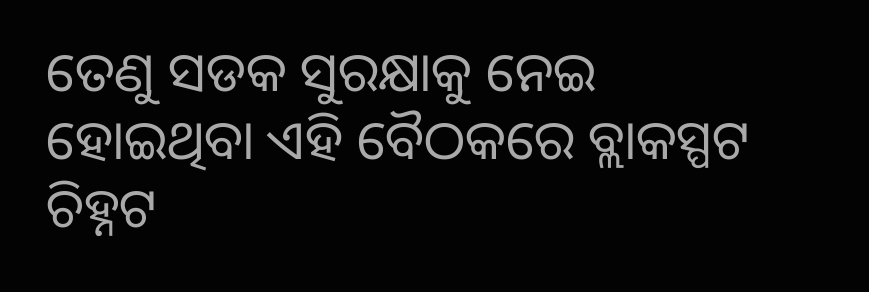ତେଣୁ ସଡକ ସୁରକ୍ଷାକୁ ନେଇ ହୋଇଥିବା ଏହି ବୈଠକରେ ବ୍ଲାକସ୍ପଟ ଚିହ୍ନଟ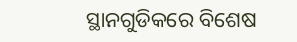ସ୍ଥାନଗୁଡିକରେ ବିଶେଷ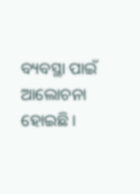ବ୍ୟବସ୍ଥା ପାଇଁ ଆଲୋଚନା ହୋଇଛି ।